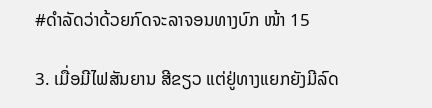#ດຳລັດວ່າດ້ວຍກົດຈະລາຈອນທາງບົກ ໜ້າ 15

3. ເມື່ອມີໄຟສັນຍານ ສີຂຽວ ແຕ່ຢູ່ທາງແຍກຍັງມີລົດ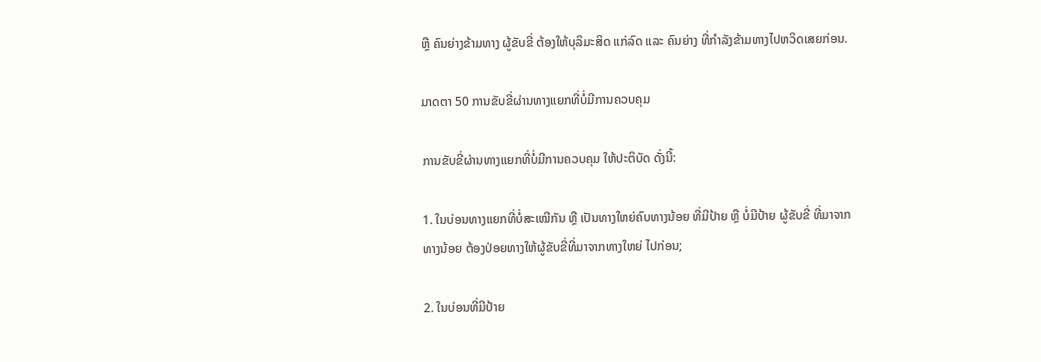ຫຼື ຄົນຍ່າງຂ້າມທາງ ຜູ້ຂັບຂີ່ ຕ້ອງໃຫ້ບຸລິມະສິດ ແກ່ລົດ ແລະ ຄົນຍ່າງ ທີ່ກໍາລັງຂ້າມທາງໄປຫວິດເສຍກ່ອນ.

ມາດຕາ 50 ການຂັບຂີ່ຜ່ານທາງແຍກທີ່ບໍ່ມີການຄວບຄຸມ

ການຂັບຂີ່ຜ່ານທາງແຍກທີ່ບໍ່ມີການຄວບຄຸມ ໃຫ້ປະຕິບັດ ດັ່ງນີ້:

1. ໃນບ່ອນທາງແຍກທີ່ບໍ່ສະເໝີກັນ ຫຼື ເປັນທາງໃຫຍ່ຄົບທາງນ້ອຍ ທີ່ມີປ້າຍ ຫຼື ບໍ່ມີປ້າຍ ຜູ້ຂັບຂີ່ ທີ່ມາຈາກທາງນ້ອຍ ຕ້ອງປ່ອຍທາງໃຫ້ຜູ້ຂັບຂີ່ທີ່ມາຈາກທາງໃຫຍ່ ໄປກ່ອນ;

2. ໃນບ່ອນທີ່ມີປ້າຍ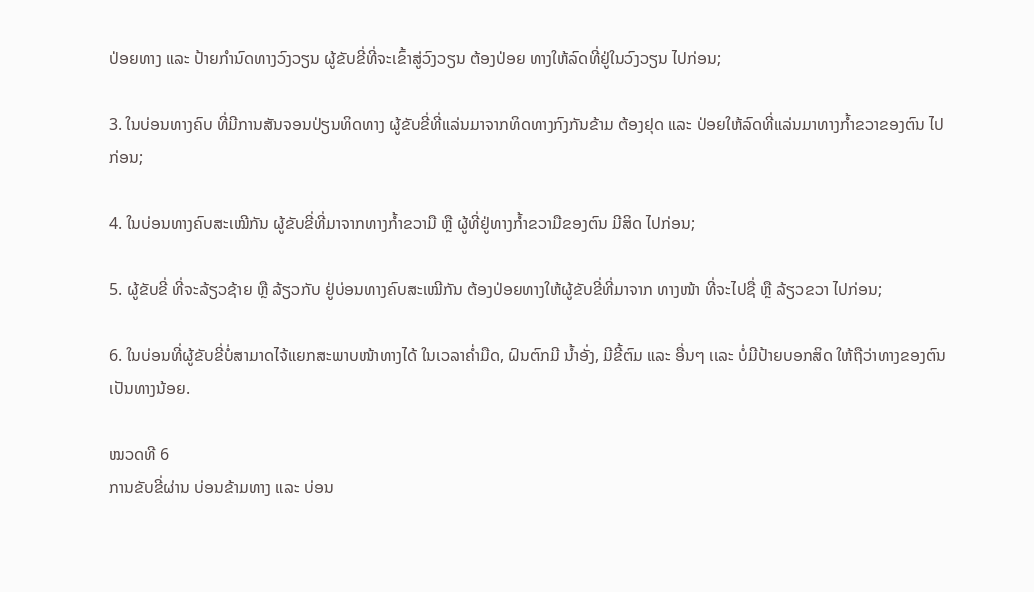ປ່ອຍທາງ ແລະ ປ້າຍກໍານົດທາງວົງວຽນ ຜູ້ຂັບຂີ່ທີ່ຈະເຂົ້າສູ່ວົງວຽນ ຕ້ອງປ່ອຍ ທາງໃຫ້ລົດທີ່ຢູ່ໃນວົງວຽນ ໄປກ່ອນ;

3. ໃນບ່ອນທາງຄົບ ທີ່ມີການສັນຈອນປ່ຽນທິດທາງ ຜູ້ຂັບຂີ່ທີ່ແລ່ນມາຈາກທິດທາງກົງກັນຂ້າມ ຕ້ອງຢຸດ ແລະ ປ່ອຍໃຫ້ລົດທີ່ແລ່ນມາທາງກ້ຳຂວາຂອງຕົນ ໄປກ່ອນ;

4. ໃນບ່ອນທາງຄົບສະເໝີກັນ ຜູ້ຂັບຂີ່ທີ່ມາຈາກທາງກ້ຳຂວາມື ຫຼື ຜູ້ທີ່ຢູ່ທາງກ້ຳຂວາມືຂອງຕົນ ມີສິດ ໄປກ່ອນ;

5. ຜູ້ຂັບຂີ່ ທີ່ຈະລ້ຽວຊ້າຍ ຫຼື ລ້ຽວກັບ ຢູ່ບ່ອນທາງຄົບສະເໝີກັນ ຕ້ອງປ່ອຍທາງໃຫ້ຜູ້ຂັບຂີ່ທີ່ມາຈາກ ທາງໜ້າ ທີ່ຈະໄປຊື່ ຫຼື ລ້ຽວຂວາ ໄປກ່ອນ;

6. ໃນບ່ອນທີ່ຜູ້ຂັບຂີ່ບໍ່ສາມາດໄຈ້ແຍກສະພາບໜ້າທາງໄດ້ ໃນເວລາຄ່ຳມືດ, ຝົນຕົກມີ ນໍ້າອັ່ງ, ມີຂີ້ຕົມ ແລະ ອື່ນໆ ເເລະ ບໍ່ມີປ້າຍບອກສິດ ໃຫ້ຖືວ່າທາງຂອງຕົນເປັນທາງນ້ອຍ.

ໝວດທີ 6
ການຂັບຂີ່ຜ່ານ ບ່ອນຂ້າມທາງ ແລະ ບ່ອນ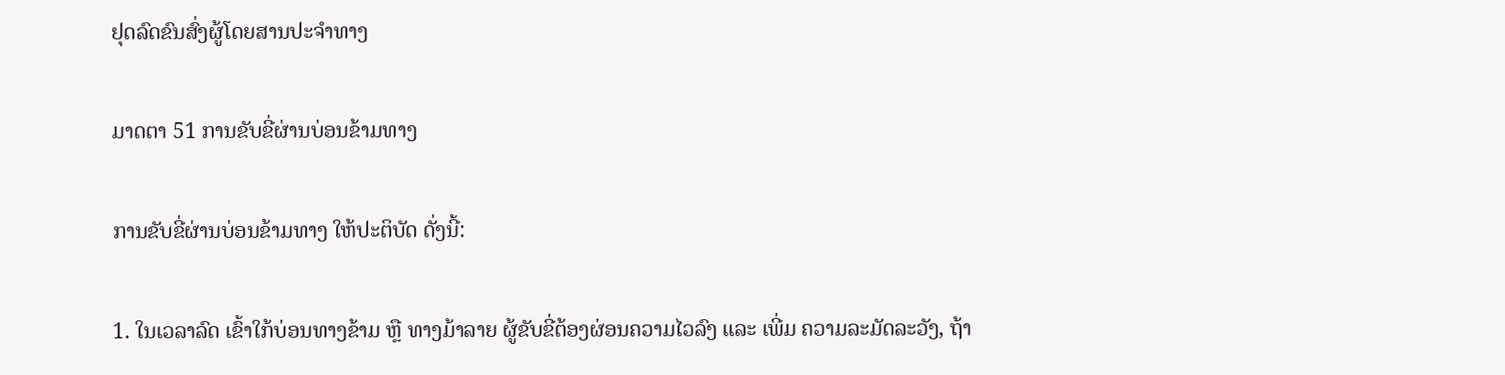ຢຸດລົດຂົນສົ່ງຜູ້ໂດຍສານປະຈໍາທາງ

ມາດຕາ 51 ການຂັບຂີ່ຜ່ານບ່ອນຂ້າມທາງ

ການຂັບຂີ່ຜ່ານບ່ອນຂ້າມທາງ ໃຫ້ປະຕິບັດ ດັ່ງນີ້:

1. ໃນເວລາລົດ ເຂົ້າໃກ້ບ່ອນທາງຂ້າມ ຫຼື ທາງມ້າລາຍ ຜູ້ຂັບຂີ່ຕ້ອງຜ່ອນຄວາມໄວລົງ ແລະ ເພີ່ມ ຄວາມລະມັດລະວັງ, ຖ້າ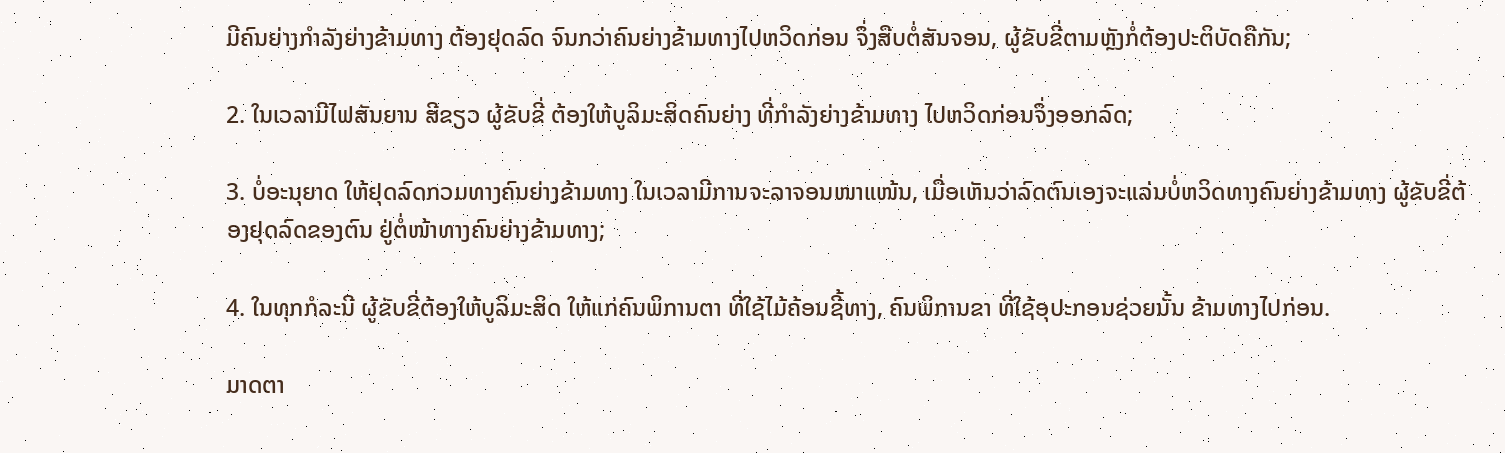ມີຄົນຍ່າງກໍາລັງຍ່າງຂ້າມທາງ ຕ້ອງຢຸດລົດ ຈົນກວ່າຄົນຍ່າງຂ້າມທາງໄປຫວິດກ່ອນ ຈຶ່ງສືບຕໍ່ສັນຈອນ, ຜູ້ຂັບຂີ່ຕາມຫຼັງກໍ່ຕ້ອງປະຕິບັດຄືກັນ;

2. ໃນເວລາມີໄຟສັນຍານ ສີຂຽວ ຜູ້ຂັບຂີ່ ຕ້ອງໃຫ້ບູລິມະສິດຄົນຍ່າງ ທີ່ກຳລັງຍ່າງຂ້າມທາງ ໄປຫວິດກ່ອນຈຶ່ງອອກລົດ;

3. ບໍ່ອະນຸຍາດ ໃຫ້ຢຸດລົດກວມທາງຄົນຍ່າງຂ້າມທາງ ໃນເວລາມີການຈະລາຈອນໜາແໜ້ນ, ເມື່ອເຫັນວ່າລົດຕົນເອງຈະແລ່ນບໍ່ຫວິດທາງຄົນຍ່າງຂ້າມທາງ ຜູ້ຂັບຂີ່ຕ້ອງຢຸດລົດຂອງຕົນ ຢູ່ຕໍ່ໜ້າທາງຄົນຍ່າງຂ້າມທາງ;

4. ໃນທຸກກໍລະນີ ຜູ້ຂັບຂີ່ຕ້ອງໃຫ້ບູລິມະສິດ ໃຫ້ແກ່ຄົນພິການຕາ ທີ່ໃຊ້ໄມ້ຄ້ອນຊີ້ທາງ, ຄົນພິການຂາ ທີ່ໃຊ້ອຸປະກອນຊ່ວຍນັ້ນ ຂ້າມທາງໄປກ່ອນ.

ມາດຕາ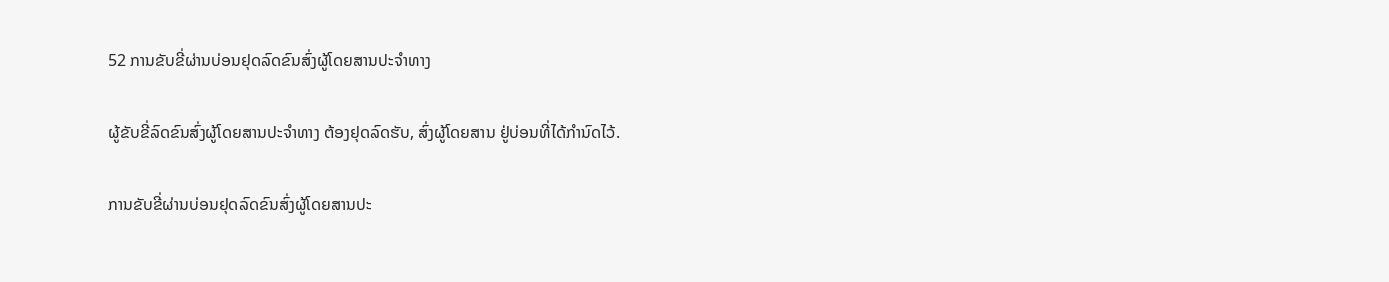52 ການຂັບຂີ່ຜ່ານບ່ອນຢຸດລົດຂົນສົ່ງຜູ້ໂດຍສານປະຈໍາທາງ

ຜູ້ຂັບຂີ່ລົດຂົນສົ່ງຜູ້ໂດຍສານປະຈໍາທາງ ຕ້ອງຢຸດລົດຮັບ, ສົ່ງຜູ້ໂດຍສານ ຢູ່ບ່ອນທີ່ໄດ້ກໍານົດໄວ້.

ການຂັບຂີ່ຜ່ານບ່ອນຢຸດລົດຂົນສົ່ງຜູ້ໂດຍສານປະ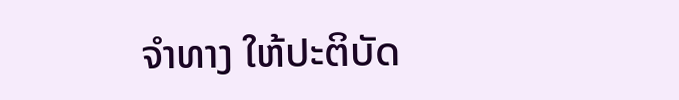ຈໍາທາງ ໃຫ້ປະຕິບັດ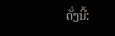ດັ່ງນີ້: